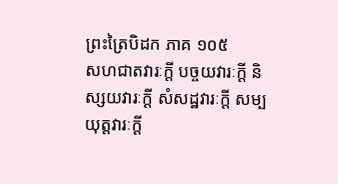ព្រះត្រៃបិដក ភាគ ១០៥
សហជាតវារៈក្តី បច្ចយវារៈក្តី និស្សយវារៈក្តី សំសដ្ឋវារៈក្តី សម្បយុត្តវារៈក្តី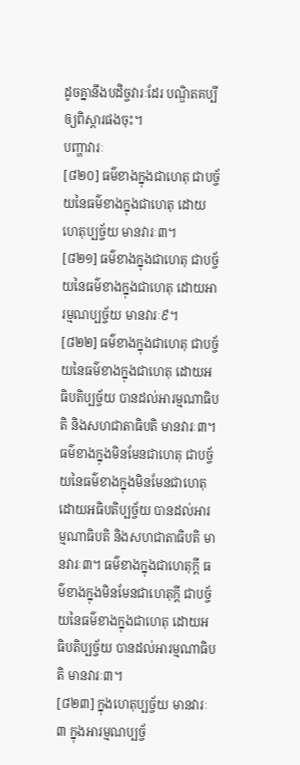ដូចគ្នានឹងបដិច្ចវារៈដែរ បណ្ឌិតគប្បីឲ្យពិស្តារផងចុះ។
បញ្ហាវារៈ
[៨២០] ធម៌ខាងក្នុងជាហេតុ ជាបច្ច័យនៃធម៌ខាងក្នុងជាហេតុ ដោយហេតុប្បច្ច័យ មានវារៈ៣។
[៨២១] ធម៌ខាងក្នុងជាហេតុ ជាបច្ច័យនៃធម៌ខាងក្នុងជាហេតុ ដោយអារម្មណប្បច្ច័យ មានវារៈ៩។
[៨២២] ធម៌ខាងក្នុងជាហេតុ ជាបច្ច័យនៃធម៌ខាងក្នុងជាហេតុ ដោយអធិបតិប្បច្ច័យ បានដល់អារម្មណាធិបតិ និងសហជាតាធិបតិ មានវារៈ៣។ ធម៌ខាងក្នុងមិនមែនជាហេតុ ជាបច្ច័យនៃធម៌ខាងក្នុងមិនមែនជាហេតុ ដោយអធិបតិប្បច្ច័យ បានដល់អារម្មណាធិបតិ និងសហជាតាធិបតិ មានវារៈ៣។ ធម៌ខាងក្នុងជាហេតុក្តី ធម៌ខាងក្នុងមិនមែនជាហេតុក្តី ជាបច្ច័យនៃធម៌ខាងក្នុងជាហេតុ ដោយអធិបតិប្បច្ច័យ បានដល់អារម្មណាធិបតិ មានវារៈ៣។
[៨២៣] ក្នុងហេតុប្បច្ច័យ មានវារៈ៣ ក្នុងអារម្មណប្បច្ច័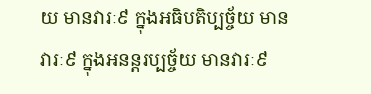យ មានវារៈ៩ ក្នុងអធិបតិប្បច្ច័យ មានវារៈ៩ ក្នុងអនន្តរប្បច្ច័យ មានវារៈ៩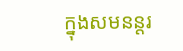ក្នុងសមនន្តរ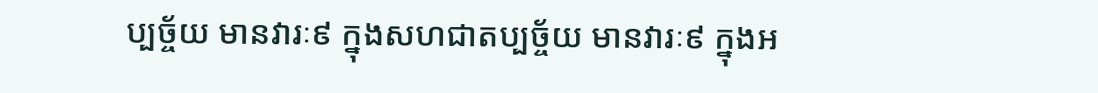ប្បច្ច័យ មានវារៈ៩ ក្នុងសហជាតប្បច្ច័យ មានវារៈ៩ ក្នុងអ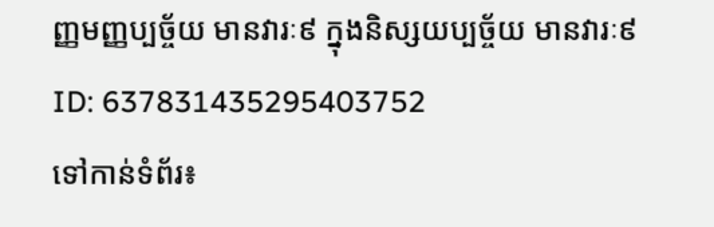ញ្ញមញ្ញប្បច្ច័យ មានវារៈ៩ ក្នុងនិស្សយប្បច្ច័យ មានវារៈ៩
ID: 637831435295403752
ទៅកាន់ទំព័រ៖